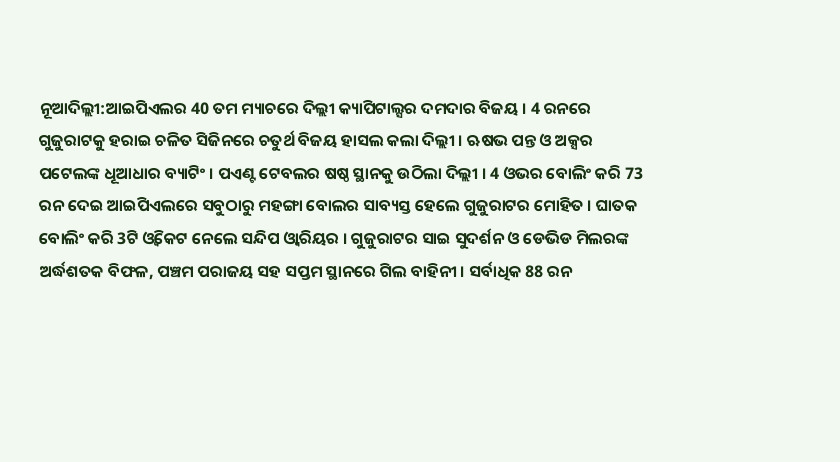ନୂଆଦିଲ୍ଲୀ:ଆଇପିଏଲର 40 ତମ ମ୍ୟାଚରେ ଦିଲ୍ଲୀ କ୍ୟାପିଟାଲ୍ସର ଦମଦାର ବିଜୟ । 4 ରନରେ ଗୁଜୁରାଟକୁ ହରାଇ ଚଳିତ ସିଜିନରେ ଚତୁର୍ଥ ବିଜୟ ହାସଲ କଲା ଦିଲ୍ଲୀ । ଋଷଭ ପନ୍ତ ଓ ଅକ୍ସର ପଟେଲଙ୍କ ଧୂଆଧାର ବ୍ୟାଟିଂ । ପଏଣ୍ଟ ଟେବଲର ଷଷ୍ଠ ସ୍ଥାନକୁ ଉଠିଲା ଦିଲ୍ଲୀ । 4 ଓଭର ବୋଲିଂ କରି 73 ରନ ଦେଇ ଆଇପିଏଲରେ ସବୁଠାରୁ ମହଙ୍ଗା ବୋଲର ସାବ୍ୟସ୍ତ ହେଲେ ଗୁଜୁରାଟର ମୋହିତ । ଘାତକ ବୋଲିଂ କରି 3ଟି ଓ୍ବିକେଟ ନେଲେ ସନ୍ଦିପ ଓ୍ବାରିୟର । ଗୁଜୁରାଟର ସାଇ ସୁଦର୍ଶନ ଓ ଡେଭିଡ ମିଲରଙ୍କ ଅର୍ଦ୍ଧଶତକ ବିଫଳ, ପଞ୍ଚମ ପରାଜୟ ସହ ସପ୍ତମ ସ୍ଥାନରେ ଗିଲ ବାହିନୀ । ସର୍ବାଧିକ 88 ରନ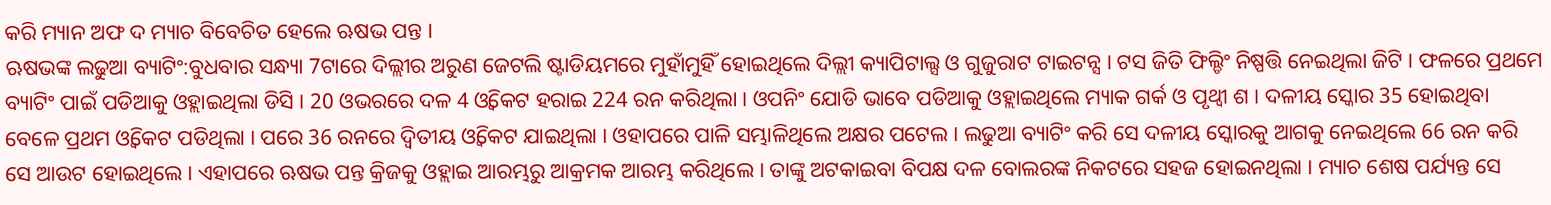କରି ମ୍ୟାନ ଅଫ ଦ ମ୍ୟାଚ ବିବେଚିତ ହେଲେ ଋଷଭ ପନ୍ତ ।
ଋଷଭଙ୍କ ଲଢୁଆ ବ୍ୟାଟିଂ:ବୁଧବାର ସନ୍ଧ୍ୟା 7ଟାରେ ଦିଲ୍ଲୀର ଅରୁଣ ଜେଟଲି ଷ୍ଟାଡିୟମରେ ମୁହାଁମୁହିଁ ହୋଇଥିଲେ ଦିଲ୍ଲୀ କ୍ୟାପିଟାଲ୍ସ ଓ ଗୁଜୁରାଟ ଟାଇଟନ୍ସ । ଟସ ଜିତି ଫିଲ୍ଡିଂ ନିଷ୍ପତ୍ତି ନେଇଥିଲା ଜିଟି । ଫଳରେ ପ୍ରଥମେ ବ୍ୟାଟିଂ ପାଇଁ ପଡିଆକୁ ଓହ୍ଲାଇଥିଲା ଡିସି । 20 ଓଭରରେ ଦଳ 4 ଓ୍ବିକେଟ ହରାଇ 224 ରନ କରିଥିଲା । ଓପନିଂ ଯୋଡି ଭାବେ ପଡିଆକୁ ଓହ୍ଲାଇଥିଲେ ମ୍ୟାକ ଗର୍କ ଓ ପୃଥ୍ବୀ ଶ । ଦଳୀୟ ସ୍କୋର 35 ହୋଇଥିବା ବେଳେ ପ୍ରଥମ ଓ୍ବିକେଟ ପଡିଥିଲା । ପରେ 36 ରନରେ ଦ୍ବିତୀୟ ଓ୍ବିକେଟ ଯାଇଥିଲା । ଓହାପରେ ପାଳି ସମ୍ଭାଳିଥିଲେ ଅକ୍ଷର ପଟେଲ । ଲଢୁଆ ବ୍ୟାଟିଂ କରି ସେ ଦଳୀୟ ସ୍କୋରକୁ ଆଗକୁ ନେଇଥିଲେ 66 ରନ କରି ସେ ଆଉଟ ହୋଇଥିଲେ । ଏହାପରେ ଋଷଭ ପନ୍ତ କ୍ରିଜକୁ ଓହ୍ଲାଇ ଆରମ୍ଭରୁ ଆକ୍ରମକ ଆରମ୍ଭ କରିଥିଲେ । ତାଙ୍କୁ ଅଟକାଇବା ବିପକ୍ଷ ଦଳ ବୋଲରଙ୍କ ନିକଟରେ ସହଜ ହୋଇନଥିଲା । ମ୍ୟାଚ ଶେଷ ପର୍ଯ୍ୟନ୍ତ ସେ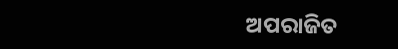ଅପରାଜିତ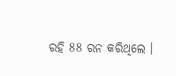ରହି 88 ରନ କରିଥିଲେ ।